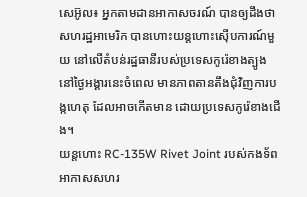សេអ៊ូល៖ អ្នកតាមដានអាកាសចរណ៍ បានឲ្យដឹងថា សហរដ្ឋអាមេរិក បានហោះយន្ដហោះស៊ើបការណ៍មួយ នៅលើតំបន់រដ្ឋធានីរបស់ប្រទេសកូរ៉េខាងត្បូង នៅថ្ងៃអង្គារនេះចំពេល មានភាពតានតឹងជុំវិញការបង្កហេតុ ដែលអាចកើតមាន ដោយប្រទេសកូរ៉េខាងជើង។
យន្ដហោះ RC-135W Rivet Joint របស់កងទ័ពអាកាសសហរ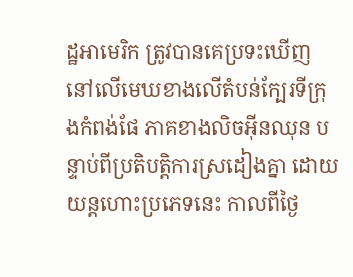ដ្ឋអាមេរិក ត្រូវបានគេប្រទះឃើញ នៅលើមេឃខាងលើតំបន់ក្បែរទីក្រុងកំពង់ផែ ភាគខាងលិចអ៊ីនឈុន បន្ទាប់ពីប្រតិបត្តិការស្រដៀងគ្នា ដោយយន្តហោះប្រភេទនេះ កាលពីថ្ងៃ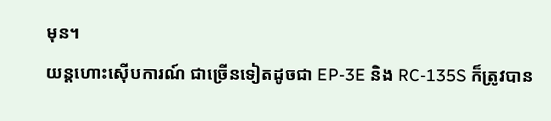មុន។
យន្ដហោះស៊ើបការណ៍ ជាច្រើនទៀតដូចជា EP-3E និង RC-135S ក៏ត្រូវបាន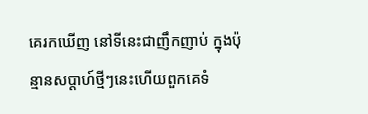គេរកឃើញ នៅទីនេះជាញឹកញាប់ ក្នុងប៉ុន្មានសប្តាហ៍ថ្មីៗនេះហើយពួកគេទំ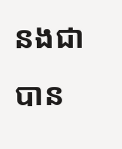នងជា បាន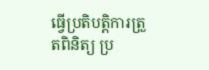ធ្វើប្រតិបត្តិការត្រួតពិនិត្យ ប្រ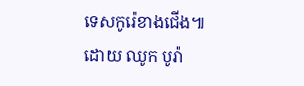ទេសកូរ៉េខាងជើង៕
ដោយ ឈូក បូរ៉ា